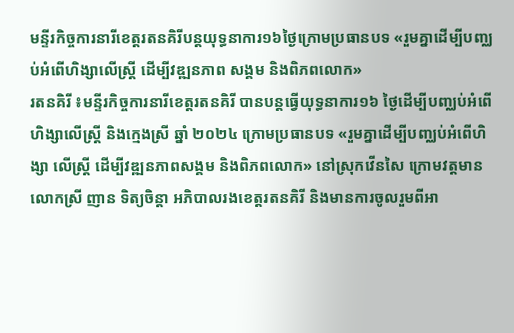មន្ទីរកិច្ចការនារីខេត្តរតនគិរីបន្តយុទ្ធនាការ១៦ថ្ងៃក្រោមប្រធានបទ «រួមគ្នាដើម្បីបញ្ឈប់អំពើហិង្សាលើស្ត្រី ដើម្បីវឌ្ឍនភាព សង្គម និងពិភពលោក»
រតនគិរី ៖មន្ទីរកិច្ចការនារីខេត្តរតនគិរី បានបន្តធ្វើយុទ្ធនាការ១៦ ថ្ងៃដើម្បីបញ្ឈប់អំពើហិង្សាលើស្ត្រី និងក្មេងស្រី ឆ្នាំ ២០២៤ ក្រោមប្រធានបទ «រួមគ្នាដើម្បីបញ្ឈប់អំពើហិង្សា លើស្ត្រី ដើម្បីវឌ្ឍនភាពសង្គម និងពិភពលោក» នៅស្រុកវើនសៃ ក្រោមវត្តមានលោកស្រី ញាន ទិត្យចិន្តា អភិបាលរងខេត្តរតនគិរី និងមានការចូលរួមពីអា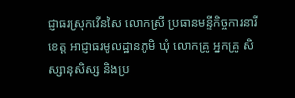ជ្ញាធរស្រុកវើនសៃ លោកស្រី ប្រធានមន្ទីកិច្ចការនារីខេត្ត អាជ្ញាធរមូលដ្ឋានភូមិ ឃុំ លោកគ្រូ អ្នកគ្រូ សិស្សានុសិស្ស និងប្រ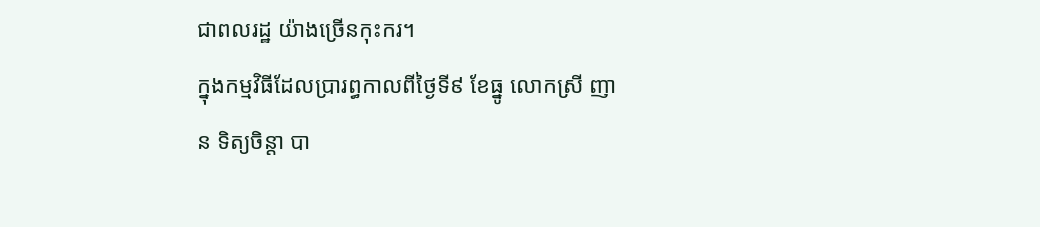ជាពលរដ្ឋ យ៉ាងច្រើនកុះករ។
ក្នុងកម្មវិធីដែលប្រារព្ធកាលពីថ្ងៃទី៩ ខែធ្នូ លោកស្រី ញាន ទិត្យចិន្តា បា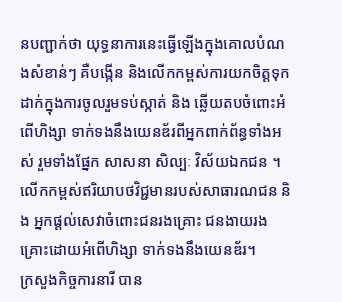នបញ្ជាក់ថា យុទ្ធនាការនេះធ្វើឡើងក្នុងគោលបំណងសំខាន់ៗ គឺបង្កើន និងលើកកម្ពស់ការយកចិត្តទុកដាក់ក្នុងការចូលរួមទប់ស្កាត់ និង ឆ្លើយតបចំពោះអំពើហិង្សា ទាក់ទងនឹងយេនឌ័រពីអ្នកពាក់ព័ន្ធទាំងអស់ រួមទាំងផ្នែក សាសនា សិល្បៈ វិស័យឯកជន ។លើកកម្ពស់ឥរិយាបថវិជ្ជមានរបស់សាធារណជន និង អ្នកផ្តល់សេវាចំពោះជនរងគ្រោះ ជនងាយរងគ្រោះដោយអំពើហិង្សា ទាក់ទងនឹងយេនឌ័រ។
ក្រសួងកិច្ចការនារី បាន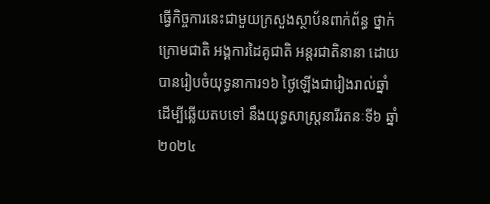ធ្វើកិច្ចការនេះជាមួយក្រសួងស្ថាប័នពាក់ព័ន្ធ ថ្នាក់ក្រោមជាតិ អង្គការដៃគូជាតិ អន្តរជាតិនានា ដោយបានរៀបចំយុទ្ធនាការ១៦ ថ្ងៃឡើងជារៀងរាល់ឆ្នាំ ដើម្បីឆ្លើយតបទៅ នឹងយុទ្ធសាស្រ្តនារីរតនៈទី៦ ឆ្នាំ២០២៤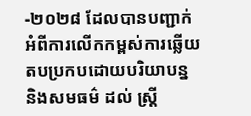-២០២៨ ដែលបានបញ្ជាក់អំពីការលើកកម្ពស់ការឆ្លើយតបប្រកបដោយបរិយាបន្ន និងសមធម៌ ដល់ ស្រ្តី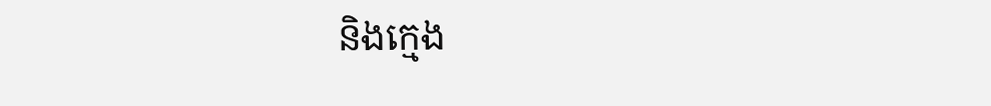និងក្មេង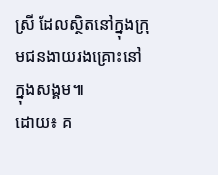ស្រី ដែលស្ថិតនៅក្នុងក្រុមជនងាយរងគ្រោះនៅក្នុងសង្គម៕
ដោយ៖ គ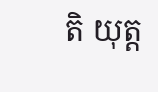តិ យុត្ត